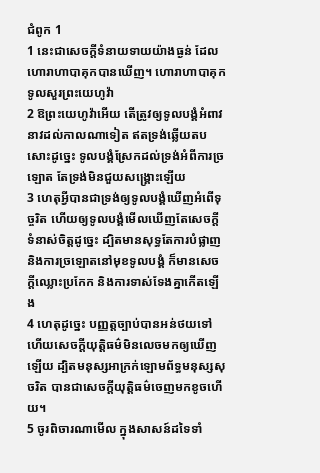ជំពូក 1
1 នេះជាសេចក្ដីទំនាយទាយយ៉ាងធ្ងន់ ដែលហោរាហាបាគុកបានឃើញ។ ហោរាហាបាគុកទូលសួរព្រះយេហូវ៉ា
2 ឱព្រះយេហូវ៉ាអើយ តើត្រូវឲ្យទូលបង្គំអំពាវនាវដល់កាលណាទៀត ឥតទ្រង់ឆ្លើយតបសោះដូច្នេះ ទូលបង្គំស្រែកដល់ទ្រង់អំពីការច្រឡោត តែទ្រង់មិនជួយសង្គ្រោះឡើយ
3 ហេតុអ្វីបានជាទ្រង់ឲ្យទូលបង្គំឃើញអំពើទុច្ចរិត ហើយឲ្យទូលបង្គំមើលឃើញតែសេចក្ដីទំនាស់ចិត្តដូច្នេះ ដ្បិតមានសុទ្ធតែការបំផ្លាញ និងការច្រឡោតនៅមុខទូលបង្គំ ក៏មានសេចក្ដីឈ្លោះប្រកែក និងការទាស់ទែងគ្នាកើតឡើង
4 ហេតុដូច្នេះ បញ្ញត្តច្បាប់បានអន់ថយទៅ ហើយសេចក្ដីយុត្តិធម៌មិនលេចមកឲ្យឃើញឡើយ ដ្បិតមនុស្សអាក្រក់ឡោមព័ទ្ធមនុស្សសុចរិត បានជាសេចក្ដីយុត្តិធម៌ចេញមកខូចហើយ។
5 ចូរពិចារណាមើល ក្នុងសាសន៍ដទៃទាំ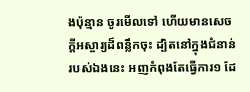ងប៉ុន្មាន ចូរមើលទៅ ហើយមានសេចក្ដីអស្ចារ្យដ៏ពន្លឹកចុះ ដ្បិតនៅក្នុងជំនាន់របស់ឯងនេះ អញកំពុងតែធ្វើការ១ ដែ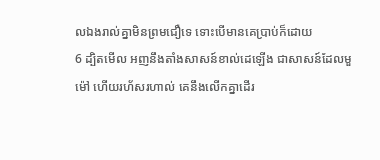លឯងរាល់គ្នាមិនព្រមជឿទេ ទោះបើមានគេប្រាប់ក៏ដោយ
6 ដ្បិតមើល អញនឹងតាំងសាសន៍ខាល់ដេឡើង ជាសាសន៍ដែលមួម៉ៅ ហើយរហ័សរហាល់ គេនឹងលើកគ្នាដើរ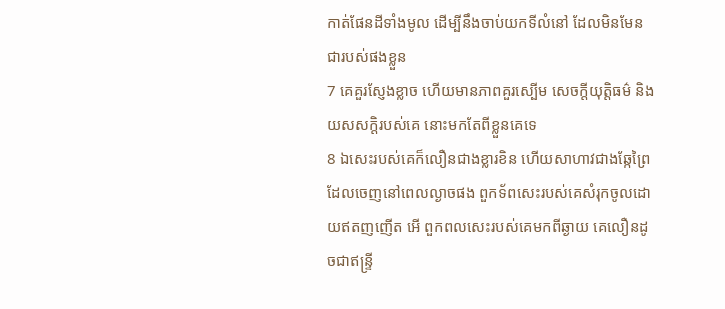កាត់ផែនដីទាំងមូល ដើម្បីនឹងចាប់យកទីលំនៅ ដែលមិនមែនជារបស់ផងខ្លួន
7 គេគួរស្ញែងខ្លាច ហើយមានភាពគួរស្បើម សេចក្ដីយុត្តិធម៌ និងយសសក្តិរបស់គេ នោះមកតែពីខ្លួនគេទេ
8 ឯសេះរបស់គេក៏លឿនជាងខ្លារខិន ហើយសាហាវជាងឆ្កែព្រៃ ដែលចេញនៅពេលល្ងាចផង ពួកទ័ពសេះរបស់គេសំរុកចូលដោយឥតញញើត អើ ពួកពលសេះរបស់គេមកពីឆ្ងាយ គេលឿនដូចជាឥន្ទ្រី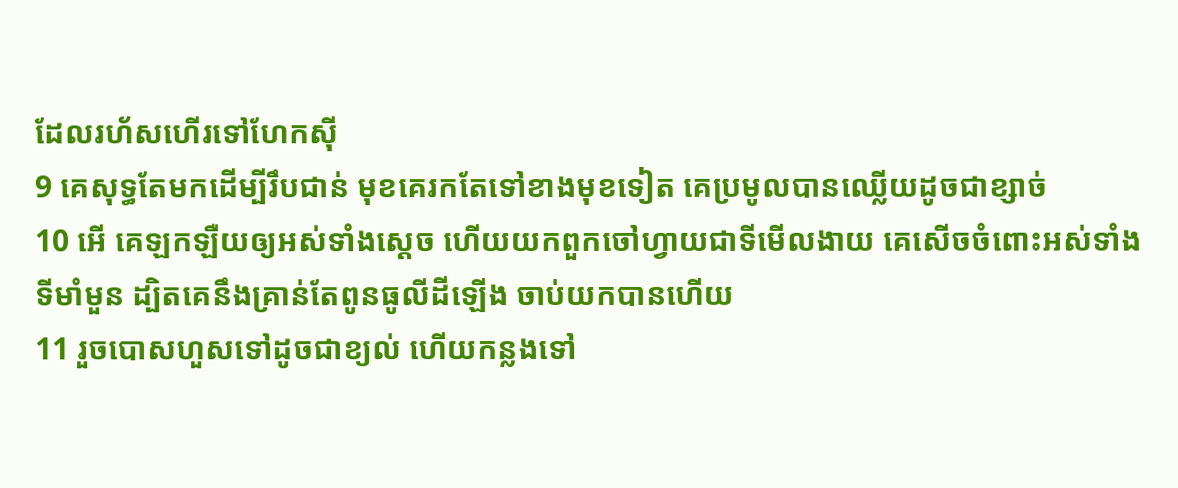ដែលរហ័សហើរទៅហែកស៊ី
9 គេសុទ្ធតែមកដើម្បីរឹបជាន់ មុខគេរកតែទៅខាងមុខទៀត គេប្រមូលបានឈ្លើយដូចជាខ្សាច់
10 អើ គេឡកឡឺយឲ្យអស់ទាំងស្តេច ហើយយកពួកចៅហ្វាយជាទីមើលងាយ គេសើចចំពោះអស់ទាំងទីមាំមួន ដ្បិតគេនឹងគ្រាន់តែពូនធូលីដីឡើង ចាប់យកបានហើយ
11 រួចបោសហួសទៅដូចជាខ្យល់ ហើយកន្លងទៅ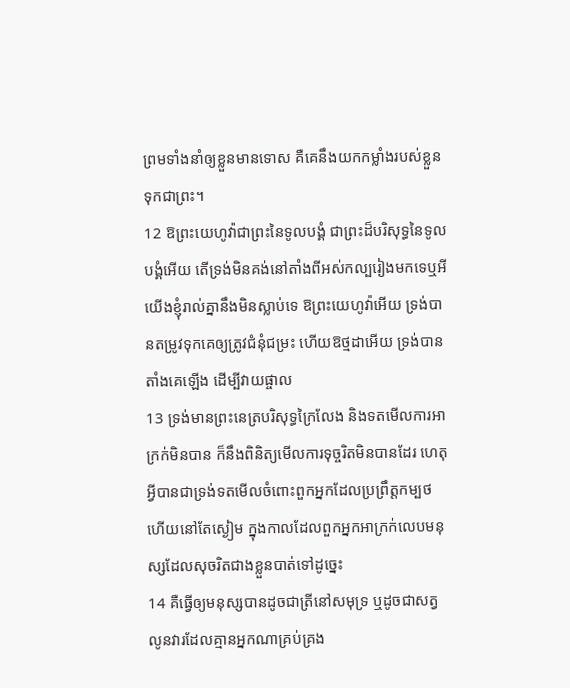ព្រមទាំងនាំឲ្យខ្លួនមានទោស គឺគេនឹងយកកម្លាំងរបស់ខ្លួនទុកជាព្រះ។
12 ឱព្រះយេហូវ៉ាជាព្រះនៃទូលបង្គំ ជាព្រះដ៏បរិសុទ្ធនៃទូលបង្គំអើយ តើទ្រង់មិនគង់នៅតាំងពីអស់កល្បរៀងមកទេឬអី យើងខ្ញុំរាល់គ្នានឹងមិនស្លាប់ទេ ឱព្រះយេហូវ៉ាអើយ ទ្រង់បានតម្រូវទុកគេឲ្យត្រូវជំនុំជម្រះ ហើយឱថ្មដាអើយ ទ្រង់បានតាំងគេឡើង ដើម្បីវាយផ្ចាល
13 ទ្រង់មានព្រះនេត្របរិសុទ្ធក្រៃលែង និងទតមើលការអាក្រក់មិនបាន ក៏នឹងពិនិត្យមើលការទុច្ចរិតមិនបានដែរ ហេតុអ្វីបានជាទ្រង់ទតមើលចំពោះពួកអ្នកដែលប្រព្រឹត្តកម្បថ ហើយនៅតែស្ងៀម ក្នុងកាលដែលពួកអ្នកអាក្រក់លេបមនុស្សដែលសុចរិតជាងខ្លួនបាត់ទៅដូច្នេះ
14 គឺធ្វើឲ្យមនុស្សបានដូចជាត្រីនៅសមុទ្រ ឬដូចជាសត្វលូនវារដែលគ្មានអ្នកណាគ្រប់គ្រង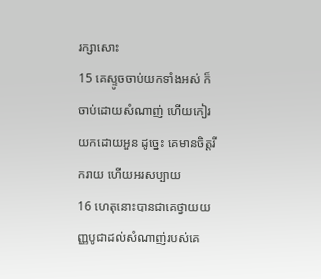រក្សាសោះ
15 គេស្ទូចចាប់យកទាំងអស់ ក៏ចាប់ដោយសំណាញ់ ហើយកៀរយកដោយអួន ដូច្នេះ គេមានចិត្តរីករាយ ហើយអរសប្បាយ
16 ហេតុនោះបានជាគេថ្វាយយញ្ញបូជាដល់សំណាញ់របស់គេ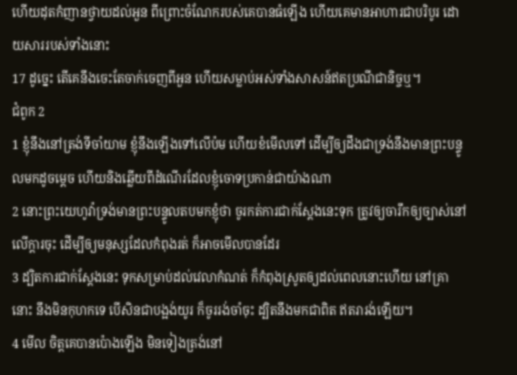ហើយដុតកំញានថ្វាយដល់អួន ពីព្រោះចំណែករបស់គេបានធំឡើង ហើយគេមានអាហារជាបរិបូរ ដោយសាររបស់ទាំងនោះ
17 ដូច្នេះ តើគេនឹងចេះតែចាក់ចេញពីអួន ហើយសម្លាប់អស់ទាំងសាសន៍ឥតប្រណីជានិច្ចឬ។
ជំពូក 2
1 ខ្ញុំនឹងនៅត្រង់ទីចាំយាម ខ្ញុំនឹងឡើងទៅលើប៉ម ហើយខំមើលទៅ ដើម្បីឲ្យដឹងជាទ្រង់នឹងមានព្រះបន្ទូលមកដូចម្តេច ហើយនិងឆ្លើយពីដំណើរដែលខ្ញុំចោទប្រកាន់ជាយ៉ាងណា
2 នោះព្រះយេហូវ៉ាទ្រង់មានព្រះបន្ទូលតបមកខ្ញុំថា ចូរកត់ការជាក់ស្តែងនេះទុក ត្រូវឲ្យចារឹកឲ្យច្បាស់នៅលើក្តារចុះ ដើម្បីឲ្យមនុស្សដែលកំពុងរត់ ក៏អាចមើលបានដែរ
3 ដ្បិតការជាក់ស្តែងនេះ ទុកសម្រាប់ដល់វេលាកំណត់ ក៏កំពុងស្រូតឲ្យដល់ពេលនោះហើយ នៅគ្រានោះ នឹងមិនកុហកទេ បើសិនជាបង្អង់យូរ ក៏ចូររង់ចាំចុះ ដ្បិតនឹងមកជាពិត ឥតរារង់ឡើយ។
4 មើល ចិត្តគេបានប៉ោងឡើង មិនទៀងត្រង់នៅ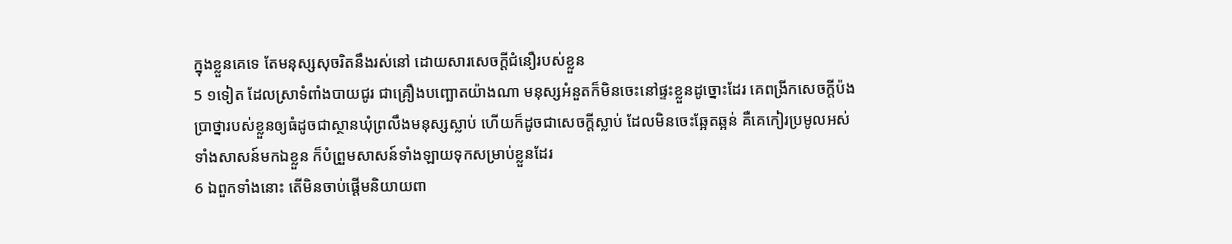ក្នុងខ្លួនគេទេ តែមនុស្សសុចរិតនឹងរស់នៅ ដោយសារសេចក្ដីជំនឿរបស់ខ្លួន
5 ១ទៀត ដែលស្រាទំពាំងបាយជូរ ជាគ្រឿងបញ្ឆោតយ៉ាងណា មនុស្សអំនួតក៏មិនចេះនៅផ្ទះខ្លួនដូច្នោះដែរ គេពង្រីកសេចក្ដីប៉ងប្រាថ្នារបស់ខ្លួនឲ្យធំដូចជាស្ថានឃុំព្រលឹងមនុស្សស្លាប់ ហើយក៏ដូចជាសេចក្ដីស្លាប់ ដែលមិនចេះឆ្អែតឆ្អន់ គឺគេកៀរប្រមូលអស់ទាំងសាសន៍មកឯខ្លួន ក៏បំព្រួមសាសន៍ទាំងឡាយទុកសម្រាប់ខ្លួនដែរ
6 ឯពួកទាំងនោះ តើមិនចាប់ផ្តើមនិយាយពា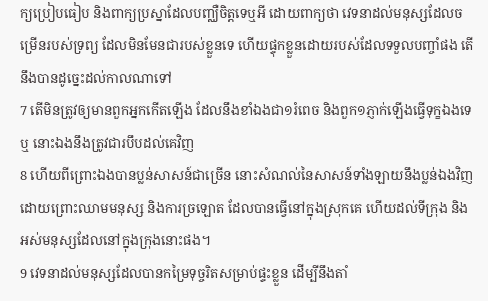ក្យប្រៀបធៀប និងពាក្យប្រស្នាដែលបញ្ឈឺចិត្តទេឬអី ដោយពាក្យថា វេទនាដល់មនុស្សដែលចម្រើនរបស់ទ្រព្យ ដែលមិនមែនជារបស់ខ្លួនទេ ហើយផ្ទុកខ្លួនដោយរបស់ដែលទទួលបញ្ចាំផង តើនឹងបានដូច្នេះដល់កាលណាទៅ
7 តើមិនត្រូវឲ្យមានពួកអ្នកកើតឡើង ដែលនឹងខាំឯងជា១រំពេច និងពួក១ភ្ញាក់ឡើងធ្វើទុក្ខឯងទេឬ នោះឯងនឹងត្រូវជារបឹបដល់គេវិញ
8 ហើយពីព្រោះឯងបានប្លន់សាសន៍ជាច្រើន នោះសំណល់នៃសាសន៍ទាំងឡាយនឹងប្លន់ឯងវិញ ដោយព្រោះឈាមមនុស្ស និងការច្រឡោត ដែលបានធ្វើនៅក្នុងស្រុកគេ ហើយដល់ទីក្រុង និងអស់មនុស្សដែលនៅក្នុងក្រុងនោះផង។
9 វេទនាដល់មនុស្សដែលបានកម្រៃទុច្ចរិតសម្រាប់ផ្ទះខ្លួន ដើម្បីនឹងតាំ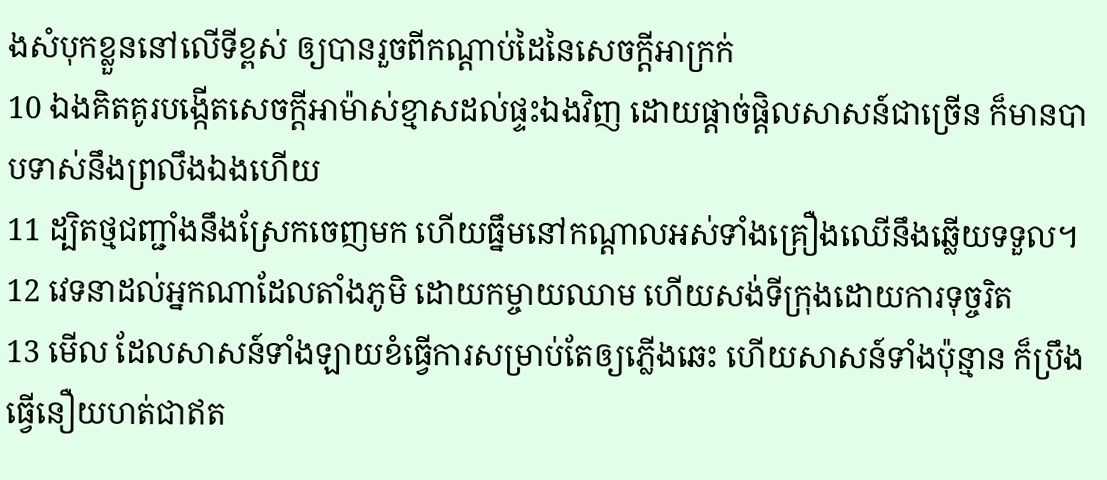ងសំបុកខ្លួននៅលើទីខ្ពស់ ឲ្យបានរួចពីកណ្តាប់ដៃនៃសេចក្ដីអាក្រក់
10 ឯងគិតគូរបង្កើតសេចក្ដីអាម៉ាស់ខ្មាសដល់ផ្ទះឯងវិញ ដោយផ្តាច់ផ្តិលសាសន៍ជាច្រើន ក៏មានបាបទាស់នឹងព្រលឹងឯងហើយ
11 ដ្បិតថ្មជញ្ជាំងនឹងស្រែកចេញមក ហើយធ្នឹមនៅកណ្តាលអស់ទាំងគ្រឿងឈើនឹងឆ្លើយទទួល។
12 វេទនាដល់អ្នកណាដែលតាំងភូមិ ដោយកម្ចាយឈាម ហើយសង់ទីក្រុងដោយការទុច្ចរិត
13 មើល ដែលសាសន៍ទាំងឡាយខំធ្វើការសម្រាប់តែឲ្យភ្លើងឆេះ ហើយសាសន៍ទាំងប៉ុន្មាន ក៏ប្រឹងធ្វើនឿយហត់ជាឥត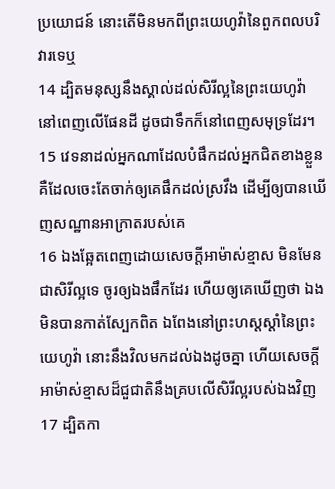ប្រយោជន៍ នោះតើមិនមកពីព្រះយេហូវ៉ានៃពួកពលបរិវារទេឬ
14 ដ្បិតមនុស្សនឹងស្គាល់ដល់សិរីល្អនៃព្រះយេហូវ៉ា នៅពេញលើផែនដី ដូចជាទឹកក៏នៅពេញសមុទ្រដែរ។
15 វេទនាដល់អ្នកណាដែលបំផឹកដល់អ្នកជិតខាងខ្លួន គឺដែលចេះតែចាក់ឲ្យគេផឹកដល់ស្រវឹង ដើម្បីឲ្យបានឃើញសណ្ឋានអាក្រាតរបស់គេ
16 ឯងឆ្អែតពេញដោយសេចក្ដីអាម៉ាស់ខ្មាស មិនមែនជាសិរីល្អទេ ចូរឲ្យឯងផឹកដែរ ហើយឲ្យគេឃើញថា ឯងមិនបានកាត់ស្បែកពិត ឯពែងនៅព្រះហស្តស្តាំនៃព្រះយេហូវ៉ា នោះនឹងវិលមកដល់ឯងដូចគ្នា ហើយសេចក្ដីអាម៉ាស់ខ្មាសដ៏ជួជាតិនឹងគ្របលើសិរីល្អរបស់ឯងវិញ
17 ដ្បិតកា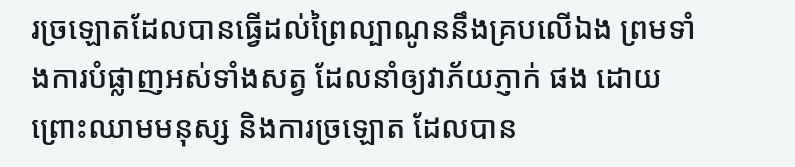រច្រឡោតដែលបានធ្វើដល់ព្រៃល្បាណូននឹងគ្របលើឯង ព្រមទាំងការបំផ្លាញអស់ទាំងសត្វ ដែលនាំឲ្យវាភ័យភ្ញាក់ ផង ដោយព្រោះឈាមមនុស្ស និងការច្រឡោត ដែលបាន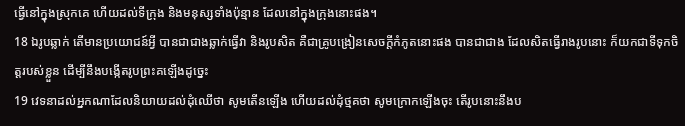ធ្វើនៅក្នុងស្រុកគេ ហើយដល់ទីក្រុង និងមនុស្សទាំងប៉ុន្មាន ដែលនៅក្នុងក្រុងនោះផង។
18 ឯរូបឆ្លាក់ តើមានប្រយោជន៍អ្វី បានជាជាងឆ្លាក់ធ្វើវា និងរូបសិត គឺជាគ្រូបង្រៀនសេចក្ដីកំភូតនោះផង បានជាជាង ដែលសិតធ្វើរាងរូបនោះ ក៏យកជាទីទុកចិត្តរបស់ខ្លួន ដើម្បីនឹងបង្កើតរូបព្រះគឡើងដូច្នេះ
19 វេទនាដល់អ្នកណាដែលនិយាយដល់ដុំឈើថា សូមតើនឡើង ហើយដល់ដុំថ្មគថា សូមក្រោកឡើងចុះ តើរូបនោះនឹងប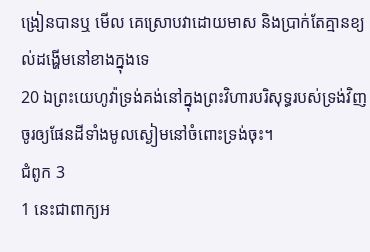ង្រៀនបានឬ មើល គេស្រោបវាដោយមាស និងប្រាក់តែគ្មានខ្យល់ដង្ហើមនៅខាងក្នុងទេ
20 ឯព្រះយេហូវ៉ាទ្រង់គង់នៅក្នុងព្រះវិហារបរិសុទ្ធរបស់ទ្រង់វិញ ចូរឲ្យផែនដីទាំងមូលស្ងៀមនៅចំពោះទ្រង់ចុះ។
ជំពូក 3
1 នេះជាពាក្យអ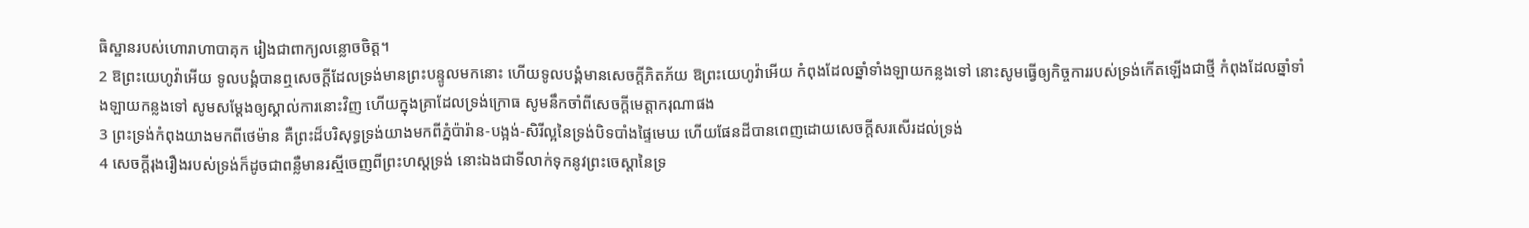ធិស្ឋានរបស់ហោរាហាបាគុក រៀងជាពាក្យលន្លោចចិត្ត។
2 ឱព្រះយេហូវ៉ាអើយ ទូលបង្គំបានឮសេចក្ដីដែលទ្រង់មានព្រះបន្ទូលមកនោះ ហើយទូលបង្គំមានសេចក្ដីភិតភ័យ ឱព្រះយេហូវ៉ាអើយ កំពុងដែលឆ្នាំទាំងឡាយកន្លងទៅ នោះសូមធ្វើឲ្យកិច្ចការរបស់ទ្រង់កើតឡើងជាថ្មី កំពុងដែលឆ្នាំទាំងឡាយកន្លងទៅ សូមសម្ដែងឲ្យស្គាល់ការនោះវិញ ហើយក្នុងគ្រាដែលទ្រង់ក្រោធ សូមនឹកចាំពីសេចក្ដីមេត្តាករុណាផង
3 ព្រះទ្រង់កំពុងយាងមកពីថេម៉ាន គឺព្រះដ៏បរិសុទ្ធទ្រង់យាងមកពីភ្នំប៉ារ៉ាន-បង្អង់-សិរីល្អនៃទ្រង់បិទបាំងផ្ទៃមេឃ ហើយផែនដីបានពេញដោយសេចក្ដីសរសើរដល់ទ្រង់
4 សេចក្ដីរុងរឿងរបស់ទ្រង់ក៏ដូចជាពន្លឺមានរស្មីចេញពីព្រះហស្តទ្រង់ នោះឯងជាទីលាក់ទុកនូវព្រះចេស្តានៃទ្រ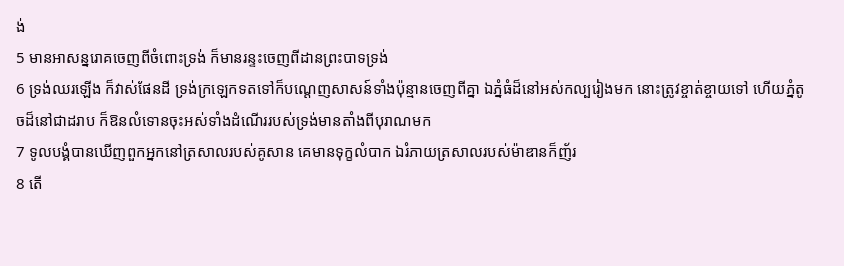ង់
5 មានអាសន្នរោគចេញពីចំពោះទ្រង់ ក៏មានរន្ទះចេញពីដានព្រះបាទទ្រង់
6 ទ្រង់ឈរឡើង ក៏វាស់ផែនដី ទ្រង់ក្រឡេកទតទៅក៏បណ្តេញសាសន៍ទាំងប៉ុន្មានចេញពីគ្នា ឯភ្នំធំដ៏នៅអស់កល្បរៀងមក នោះត្រូវខ្ចាត់ខ្ចាយទៅ ហើយភ្នំតូចដ៏នៅជាដរាប ក៏ឱនលំទោនចុះអស់ទាំងដំណើររបស់ទ្រង់មានតាំងពីបុរាណមក
7 ទូលបង្គំបានឃើញពួកអ្នកនៅត្រសាលរបស់គូសាន គេមានទុក្ខលំបាក ឯរំភាយត្រសាលរបស់ម៉ាឌានក៏ញ័រ
8 តើ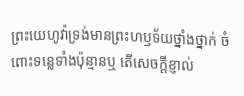ព្រះយេហូវ៉ាទ្រង់មានព្រះហឫទ័យថ្នាំងថ្នាក់ ចំពោះទន្លេទាំងប៉ុន្មានឬ តើសេចក្ដីខ្ញាល់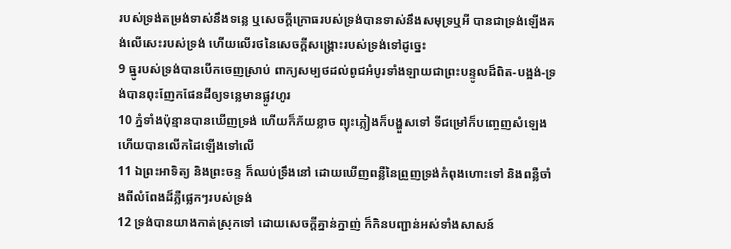របស់ទ្រង់តម្រង់ទាស់នឹងទន្លេ ឬសេចក្ដីក្រោធរបស់ទ្រង់បានទាស់នឹងសមុទ្រឬអី បានជាទ្រង់ឡើងគង់លើសេះរបស់ទ្រង់ ហើយលើរថនៃសេចក្ដីសង្គ្រោះរបស់ទ្រង់ទៅដូច្នេះ
9 ធ្នូរបស់ទ្រង់បានបើកចេញស្រាប់ ពាក្យសម្បថដល់ពូជអំបូរទាំងឡាយជាព្រះបន្ទូលដ៏ពិត-បង្អង់-ទ្រង់បានពុះញែកផែនដីឲ្យទន្លេមានផ្លូវហូរ
10 ភ្នំទាំងប៉ុន្មានបានឃើញទ្រង់ ហើយក៏ភ័យខ្លាច ព្យុះភ្លៀងក៏បង្ហួសទៅ ទីជម្រៅក៏បញ្ចេញសំឡេង ហើយបានលើកដៃឡើងទៅលើ
11 ឯព្រះអាទិត្យ និងព្រះចន្ទ ក៏ឈប់ទ្រឹងនៅ ដោយឃើញពន្លឺនៃព្រួញទ្រង់កំពុងហោះទៅ និងពន្លឺចាំងពីលំពែងដ៏ភ្លឺផ្លេកៗរបស់ទ្រង់
12 ទ្រង់បានយាងកាត់ស្រុកទៅ ដោយសេចក្ដីគ្នាន់ក្នាញ់ ក៏កិនបញ្ជាន់អស់ទាំងសាសន៍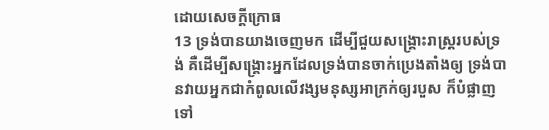ដោយសេចក្ដីក្រោធ
13 ទ្រង់បានយាងចេញមក ដើម្បីជួយសង្គ្រោះរាស្ត្ររបស់ទ្រង់ គឺដើម្បីសង្គ្រោះអ្នកដែលទ្រង់បានចាក់ប្រេងតាំងឲ្យ ទ្រង់បានវាយអ្នកជាកំពូលលើវង្សមនុស្សអាក្រក់ឲ្យរបួស ក៏បំផ្លាញទៅ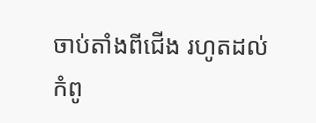ចាប់តាំងពីជើង រហូតដល់កំពូ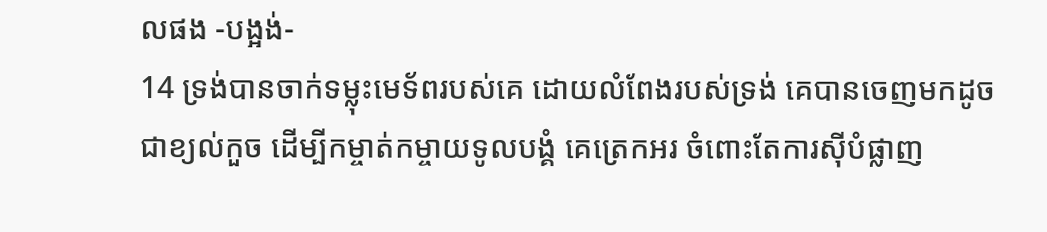លផង -បង្អង់-
14 ទ្រង់បានចាក់ទម្លុះមេទ័ពរបស់គេ ដោយលំពែងរបស់ទ្រង់ គេបានចេញមកដូចជាខ្យល់កួច ដើម្បីកម្ចាត់កម្ចាយទូលបង្គំ គេត្រេកអរ ចំពោះតែការស៊ីបំផ្លាញ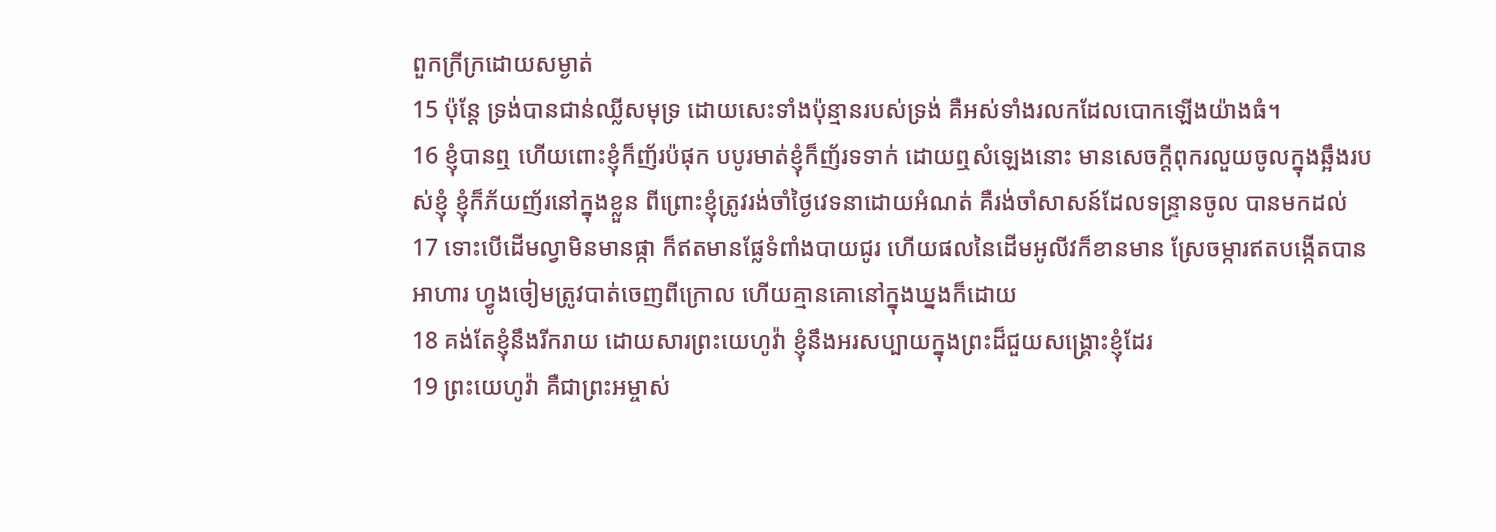ពួកក្រីក្រដោយសម្ងាត់
15 ប៉ុន្តែ ទ្រង់បានជាន់ឈ្លីសមុទ្រ ដោយសេះទាំងប៉ុន្មានរបស់ទ្រង់ គឺអស់ទាំងរលកដែលបោកឡើងយ៉ាងធំ។
16 ខ្ញុំបានឮ ហើយពោះខ្ញុំក៏ញ័រប៉ផុក បបូរមាត់ខ្ញុំក៏ញ័រទទាក់ ដោយឮសំឡេងនោះ មានសេចក្ដីពុករលួយចូលក្នុងឆ្អឹងរបស់ខ្ញុំ ខ្ញុំក៏ភ័យញ័រនៅក្នុងខ្លួន ពីព្រោះខ្ញុំត្រូវរង់ចាំថ្ងៃវេទនាដោយអំណត់ គឺរង់ចាំសាសន៍ដែលទន្ទ្រានចូល បានមកដល់
17 ទោះបើដើមល្វាមិនមានផ្កា ក៏ឥតមានផ្លែទំពាំងបាយជូរ ហើយផលនៃដើមអូលីវក៏ខានមាន ស្រែចម្ការឥតបង្កើតបានអាហារ ហ្វូងចៀមត្រូវបាត់ចេញពីក្រោល ហើយគ្មានគោនៅក្នុងឃ្នងក៏ដោយ
18 គង់តែខ្ញុំនឹងរីករាយ ដោយសារព្រះយេហូវ៉ា ខ្ញុំនឹងអរសប្បាយក្នុងព្រះដ៏ជួយសង្គ្រោះខ្ញុំដែរ
19 ព្រះយេហូវ៉ា គឺជាព្រះអម្ចាស់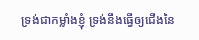ទ្រង់ជាកម្លាំងខ្ញុំ ទ្រង់នឹងធ្វើឲ្យជើងនៃ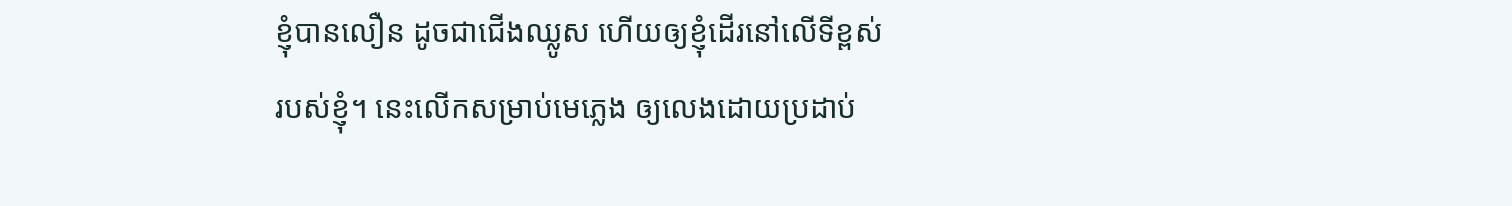ខ្ញុំបានលឿន ដូចជាជើងឈ្លូស ហើយឲ្យខ្ញុំដើរនៅលើទីខ្ពស់របស់ខ្ញុំ។ នេះលើកសម្រាប់មេភ្លេង ឲ្យលេងដោយប្រដាប់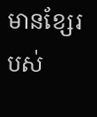មានខ្សែរបស់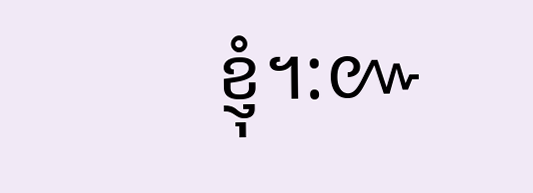ខ្ញុំ។:៚